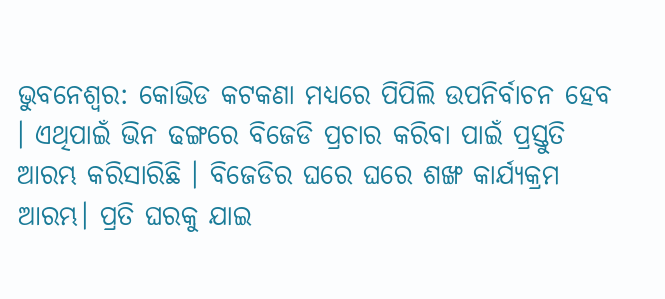ଭୁବନେଶ୍ବର: କୋଭିଡ କଟକଣା ମଧ୍ୟରେ ପିପିଲି ଉପନିର୍ବାଚନ ହେବ । ଏଥିପାଇଁ ଭିନ ଢଙ୍ଗରେ ବିଜେଡି ପ୍ରଚାର କରିବା ପାଇଁ ପ୍ରସ୍ତୁତି ଆରମ୍ଭ କରିସାରିଛି । ବିଜେଡିର ଘରେ ଘରେ ଶଙ୍ଖ କାର୍ଯ୍ୟକ୍ରମ ଆରମ୍ଭ। ପ୍ରତି ଘରକୁ ଯାଇ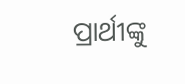ପ୍ରାର୍ଥୀଙ୍କୁ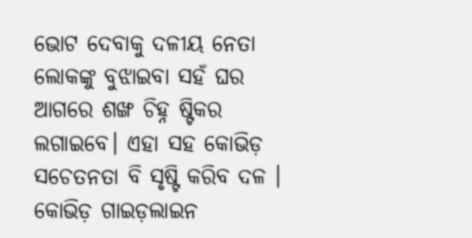ଭୋଟ ଦେବାକୁ ଦଳୀୟ ନେତା ଲୋକଙ୍କୁ ବୁଝାଇବା ସହଁ ଘର ଆଗରେ ଶଙ୍ଖ ଚିହ୍ନ ଷ୍ଟିକର ଲଗାଇବେ। ଏହା ସହ କୋଭିଡ଼ ସଚେତନତା ବି ସୃଷ୍ଟି କରିବ ଦଳ । କୋଭିଡ଼ ଗାଇଡ଼ଲାଇନ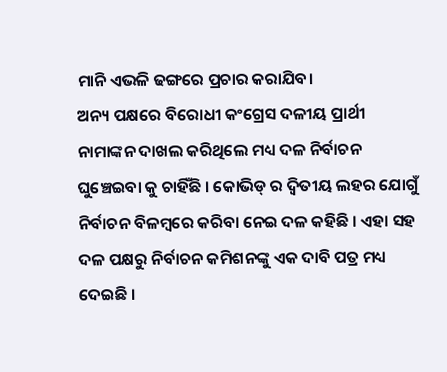ମାନି ଏଭଳି ଢଙ୍ଗରେ ପ୍ରଚାର କରାଯିବ।
ଅନ୍ୟ ପକ୍ଷରେ ବିରୋଧୀ କଂଗ୍ରେସ ଦଳୀୟ ପ୍ରାର୍ଥୀ ନାମାଙ୍କନ ଦାଖଲ କରିଥିଲେ ମଧ୍ୟ ଦଳ ନିର୍ବାଚନ ଘୁଞ୍ଚେଇବା କୁ ଚାହିଁଛି । କୋଭିଡ୍ ର ଦ୍ଵିତୀୟ ଲହର ଯୋଗୁଁ ନିର୍ବାଚନ ବିଳମ୍ବରେ କରିବା ନେଇ ଦଳ କହିଛି । ଏହା ସହ ଦଳ ପକ୍ଷରୁ ନିର୍ବାଚନ କମିଶନଙ୍କୁ ଏକ ଦାବି ପତ୍ର ମଧ୍ୟ ଦେଇଛି ।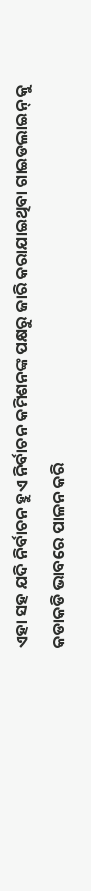ଏହା ସହ ଯଦି ନିର୍ବାଚନ ହୁଏ ନିର୍ବାଚନ କମିଶନଙ୍କ ପକ୍ଷରୁ ଜାରି କରାଯାଇଥିବା ଗାଇଡଲାଇନ୍ କୁ କଡାକଡି ଭାବରେ ପାଳନ କରି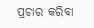ପ୍ରଚାର କରିବା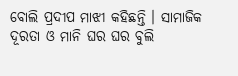ବୋଲି ପ୍ରଦୀପ ମାଝୀ କହିଛନ୍ତି । ସାମାଜିକ ଦୂରତା ଓ ମାନି ଘର ଘର ବୁଲି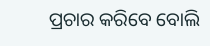ପ୍ରଚାର କରିବେ ବୋଲି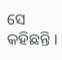ସେ କହିଛନ୍ତି ।